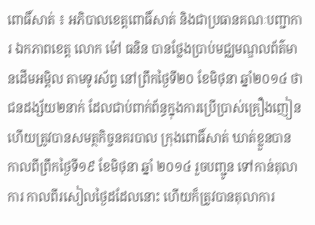ពោធិ៍សាត់ ៖ អភិបាលខេត្តពោធិ៍សាត់ និងជាប្រធានគណៈបញ្ជាការ ឯកភាពខេត្ត លោក ម៉ៅ ធនិន បានថ្លែងប្រាប់មជ្ឈមណ្ឌលព័ត៌មានដើមអម្ពិល តាមទូរស័ព្ទ នៅព្រឹកថ្ងៃទី២០ ខែមិថុនា ឆ្នាំ២០១៤ ថា ជនដង្ស័យ២នាក់ ដែលជាប់ពាក់ព័ន្ធក្នុងការប្រើប្រាស់គ្រឿងញៀន ហើយត្រូវបានសមត្ថកិច្ចនគរបាល ក្រុងពោធិ៍សាត់ ឃាត់ខ្លួនបាន កាលពីព្រឹកថ្ងៃទី១៩ ខែមិថុនា ឆ្នាំ ២០១៤ រួចបញ្ជូន ទៅកាន់តុលាការ កាលពីរសៀលថ្ងៃដដែលនោះ ហើយក៏ត្រូវបានតុលាការ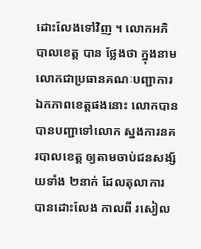ដោះលែងទៅវិញ ។ លោកអភិបាលខេត្ត បាន ថ្លែងថា ក្នុងនាមលោកជាប្រធានគណៈបញ្ជាការឯកភាពខេត្តផងនោះ លោកបានបានបញ្ជាទៅលោក ស្នងការនគរបាលខេត្ត ឲ្យតាមចាប់ជនសង្ស័យទាំង ២នាក់ ដែលតុលាការ បានដោះលែង កាលពី រសៀល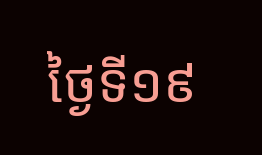ថ្ងៃទី១៩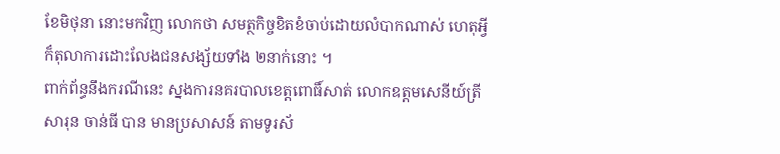ខែមិថុនា នោះមកវិញ លោកថា សមត្ថកិច្ចខិតខំចាប់ដោយលំបាកណាស់ ហេតុអ្វី ក៏តុលាការដោះលែងជនសង្ស័យទាំង ២នាក់នោះ ។
ពាក់ព័ន្ធនឹងករណីនេះ ស្នងការនគរបាលខេត្តពោធិ៍សាត់ លោកឧត្តមសេនីយ៍ត្រី សារុន ចាន់ធី បាន មានប្រសាសន៍ តាមទូរស័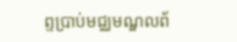ព្ទប្រាប់មជ្ឈមណ្ឌលព័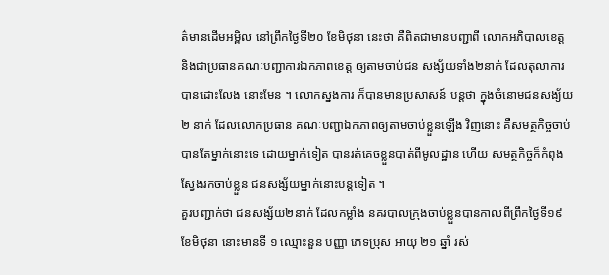ត៌មានដើមអម្ពិល នៅព្រឹកថ្ងៃទី២០ ខែមិថុនា នេះថា គឺពិតជាមានបញ្ជាពី លោកអភិបាលខេត្ត និងជាប្រធានគណៈបញ្ជាការឯកភាពខេត្ត ឲ្យតាមចាប់ជន សង្ស័យទាំង២នាក់ ដែលតុលាការបានដោះលែង នោះមែន ។ លោកស្នងការ ក៏បានមានប្រសាសន៍ បន្តថា ក្នុងចំនោមជនសង្យ័យ ២ នាក់ ដែលលោកប្រធាន គណៈបញ្ជាឯកភាពឲ្យតាមចាប់ខ្លួនឡើង វិញនោះ គឺសមត្ថកិច្ចចាប់បានតែម្នាក់នោះទេ ដោយម្នាក់ទៀត បានរត់គេចខ្លួនបាត់ពីមូលដ្ឋាន ហើយ សមត្ថកិច្ចក៏កំពុងស្វែងរកចាប់ខ្លួន ជនសង្ស័យម្នាក់នោះបន្តទៀត ។
គួរបញ្ជាក់ថា ជនសង្ស័យ២នាក់ ដែលកម្លាំង នគរបាលក្រុងចាប់ខ្លួនបានកាលពីព្រឹកថ្ងៃទី១៩ ខែមិថុនា នោះមានទី ១ ឈ្មោះនួន បញ្ញា ភេទប្រុស អាយុ ២១ ឆ្នាំ រស់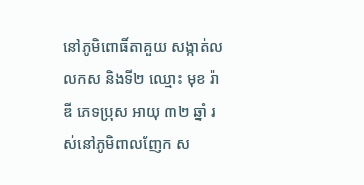នៅភូមិពោធិ៍តាគួយ សង្កាត់លលកស និងទី២ ឈ្មោះ មុខ រ៉ាឌី ភេទប្រុស អាយុ ៣២ ឆ្នាំ រស់នៅភូមិពាលញែក ស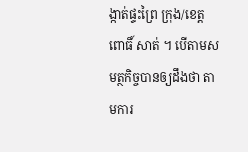ង្កាត់ផ្ទះព្រៃ ក្រុង/ខេត្ត ពោធិ៍ សាត់ ។ បើតាមសមត្ថកិច្ចបានឲ្យដឹងថា តាមការ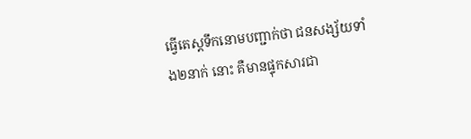ធ្វើតេស្តទឹកនោមបញ្ជាក់ថា ជនសង្ស័យទាំង២នាក់ នោះ គឺមានផ្ទុកសារជា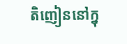តិញៀននៅក្នុ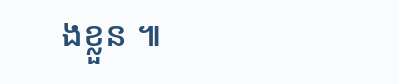ងខ្លួន ៕